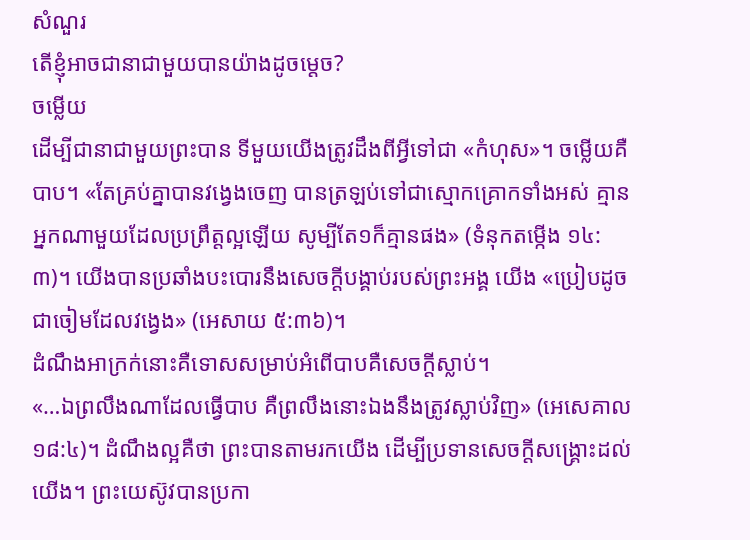សំណួរ
តើខ្ញុំអាចជានាជាមួយបានយ៉ាងដូចម្តេច?
ចម្លើយ
ដើម្បីជានាជាមួយព្រះបាន ទីមួយយើងត្រូវដឹងពីអ្វីទៅជា «កំហុស»។ ចម្លើយគឺបាប។ «តែគ្រប់គ្នាបានវង្វេងចេញ បានត្រឡប់ទៅជាស្មោកគ្រោកទាំងអស់ គ្មានអ្នកណាមួយដែលប្រព្រឹត្តល្អឡើយ សូម្បីតែ១ក៏គ្មានផង» (ទំនុកតម្កើង ១៤:៣)។ យើងបានប្រឆាំងបះបោរនឹងសេចក្ដីបង្គាប់របស់ព្រះអង្គ យើង «ប្រៀបដូចជាចៀមដែលវង្វេង» (អេសាយ ៥:៣៦)។
ដំណឹងអាក្រក់នោះគឺទោសសម្រាប់អំពើបាបគឺសេចក្តីស្លាប់។
«…ឯព្រលឹងណាដែលធ្វើបាប គឺព្រលឹងនោះឯងនឹងត្រូវស្លាប់វិញ» (អេសេគាល ១៨:៤)។ ដំណឹងល្អគឺថា ព្រះបានតាមរកយើង ដើម្បីប្រទានសេចក្តីសង្គ្រោះដល់យើង។ ព្រះយេស៊ូវបានប្រកា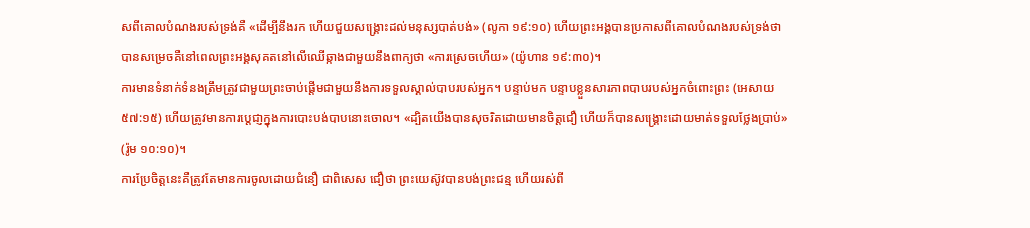សពីគោលបំណងរបស់ទ្រង់គឺ «ដើម្បីនឹងរក ហើយជួយសង្គ្រោះដល់មនុស្សបាត់បង់» (លូកា ១៩:១០) ហើយព្រះអង្គបានប្រកាសពីគោលបំណងរបស់ទ្រង់ថាបានសម្រេចគឺនៅពេលព្រះអង្គសុគតនៅលើឈើឆ្កាងជាមួយនឹងពាក្យថា «ការស្រេចហើយ» (យ៉ូហាន ១៩:៣០)។
ការមានទំនាក់ទំនងត្រឹមត្រូវជាមួយព្រះចាប់ផ្តើមជាមួយនឹងការទទួលស្គាល់បាបរបស់អ្នក។ បន្ទាប់មក បន្ទាបខ្លួនសារភាពបាបរបស់អ្នកចំពោះព្រះ (អេសាយ ៥៧:១៥) ហើយត្រូវមានការប្តេជា្ញក្នុងការបោះបង់បាបនោះចោល។ «ដ្បិតយើងបានសុចរិតដោយមានចិត្តជឿ ហើយក៏បានសង្គ្រោះដោយមាត់ទទួលថ្លែងប្រាប់» (រ៉ូម ១០:១០)។
ការប្រែចិត្តនេះគឺត្រូវតែមានការចូលដោយជំនឿ ជាពិសេស ជឿថា ព្រះយេស៊ូវបានបង់ព្រះជន្ម ហើយរស់ពី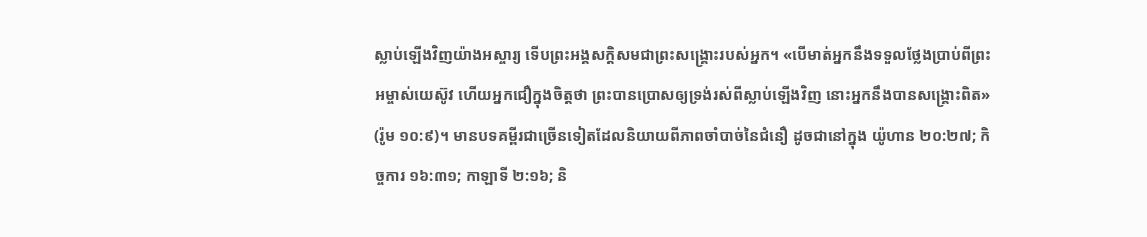ស្លាប់ឡើងវិញយ៉ាងអស្ចារ្យ ទើបព្រះអង្គសក្តិសមជាព្រះសង្គ្រោះរបស់អ្នក។ «បើមាត់អ្នកនឹងទទួលថ្លែងប្រាប់ពីព្រះអម្ចាស់យេស៊ូវ ហើយអ្នកជឿក្នុងចិត្តថា ព្រះបានប្រោសឲ្យទ្រង់រស់ពីស្លាប់ឡើងវិញ នោះអ្នកនឹងបានសង្គ្រោះពិត» (រ៉ូម ១០:៩)។ មានបទគម្ពីរជាច្រើនទៀតដែលនិយាយពីភាពចាំបាច់នៃជំនឿ ដូចជានៅក្នុង យ៉ូហាន ២០:២៧; កិច្ចការ ១៦:៣១; កាឡាទី ២:១៦; និ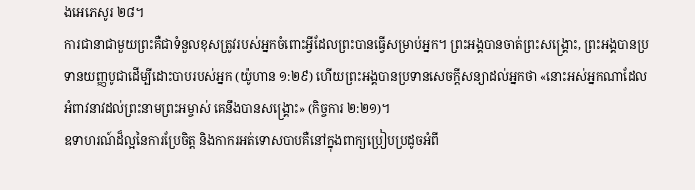ងអេភេសូរ ២៨។
ការជានាជាមួយព្រះគឺជាទំនួលខុសត្រូវរបស់អ្នកចំពោះអ្វីដែលព្រះបានធ្វើសម្រាប់អ្នក។ ព្រះអង្គបានចាត់ព្រះសង្គ្រោះ, ព្រះអង្គបានប្រទានយញ្ញបូជាដើម្បីដោះបាបរបស់អ្នក (យ៉ូហាន ១:២៩) ហើយព្រះអង្គបានប្រទានសេចក្តីសន្យាដល់អ្នកថា «នោះអស់អ្នកណាដែលអំពាវនាវដល់ព្រះនាមព្រះអម្ចាស់ គេនឹងបានសង្គ្រោះ» (កិច្ចការ ២:២១)។
ឧទាហរណ៍ដ៏ល្អនៃការប្រែចិត្ត និងកាករអត់ទោសបាបគឺនៅក្នុងពាក្យប្រៀបប្រដូចអំពី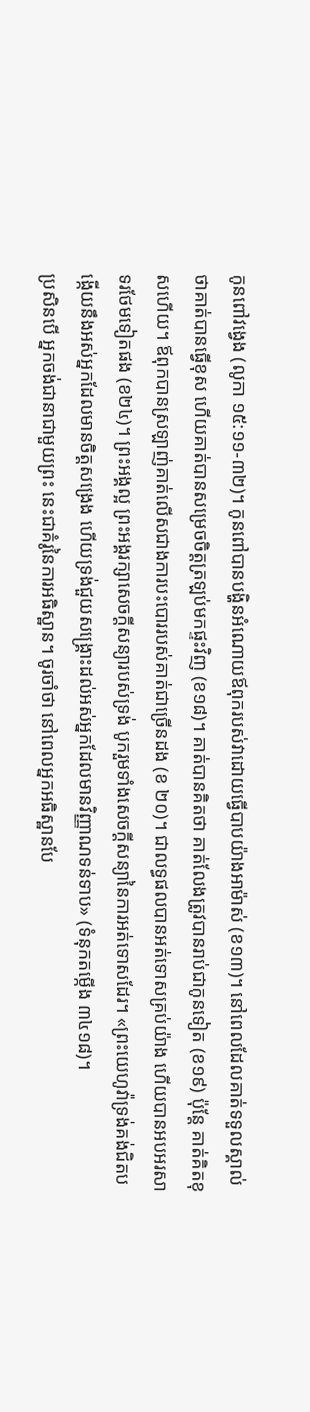កូនពៅវង្វេង (លូកា ១៥:១១-៣២)។ កូនពៅបានបង្ហិនអំណោយឪពុករបស់វាដោយធ្វើបាបយ៉ាងអាម៉ាស់ (ខ១៣)។ នៅពេលដែលគាត់ទទួលស្គាល់ថាគាត់បានធ្វើខុស ហើយគាត់បានសម្រេចចិត្តត្រឡប់មកផ្ទះវិញ (ខ១៨)។ គាត់បានគិតថា គាត់លែងត្រូវបានរាប់ជាកូនទៀត (ខ១៩) ប៉ុន្តែ គាត់គិតខុសហើយ។ ឪពុកបានស្រឡាញ់គាត់លើសជាងការបះបោររបស់គាត់ជាច្រើនដង (ខ ២០)។ ជាលទ្ធផលបានអត់ទោសគ្រប់យ៉ាង ហើយបានអបអរសាទរថែមទៀតផង (ខ២៤)។ ព្រះអង្គល្អ ព្រះអង្គរក្សាសេចក្តីសន្យារបស់ទ្រង់ បូករួមទាំងសេចក្តីសន្យានៃការអត់ទោសដែរ។ «ព្រះយេហូវ៉ាទ្រង់គង់ជិតបង្កើយនឹងអស់អ្នកដែលមានចិត្តសង្រេង ហើយទ្រង់ជួយសង្គ្រោះដល់អស់អ្នកដែលមានវិញ្ញាណទន់ទាប» (ទំនុកតម្កើង ៣៤១៨)។
ប្រសិនបើ អ្នកចង់ជានាជាមួយព្រះ នេះជាគំរូនៃការអធិស្ឋាន។ ចូរចាំថា នៅពេលអ្នកអធិស្ឋានបែ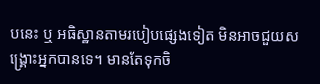បនេះ ឬ អធិស្ឋានតាមរបៀបផ្សេងទៀត មិនអាចជួយសង្គ្រោះអ្នកបានទេ។ មានតែទុកចិ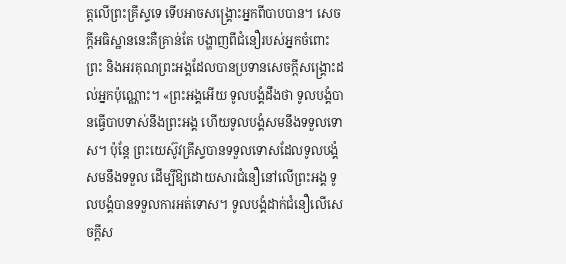ត្តលើព្រះគ្រីស្ទទេ ទើបអាចសង្គ្រោះអ្នកពីបាបបាន។ សេចក្តីអធិស្ឋាននេះគឺគ្រាន់តែ បង្ហាញពីជំនឿរបស់អ្នកចំពោះព្រះ និងអរគុណព្រះអង្គដែលបានប្រទានសេចក្តីសង្គ្រោះដល់អ្នកប៉ុណ្ណោះ។ «ព្រះអង្គអើយ ទូលបង្គំដឹងថា ទូលបង្គំបានធ្វើបាបទាស់នឹងព្រះអង្គ ហើយទូលបង្គំសមនឹងទទួលទោស។ ប៉ុន្តែ ព្រះយេស៊ូវគ្រីស្ទបានទទួលទោសដែលទូលបង្គំសមនឹងទទួល ដើម្បីឱ្យដោយសារជំនឿនៅលើព្រះអង្គ ទូលបង្គំបានទទួលការអត់ទោស។ ទូលបង្គំដាក់ជំនឿលើសេចក្តីស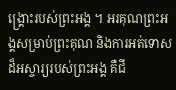ង្គ្រោះរបស់ព្រះអង្គ ។ អរគុណព្រះអង្គសម្រាប់ព្រះគុណ និងការអត់ទោសដ៏អស្ចារ្យរបស់ព្រះអង្គ គឺជី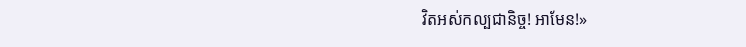វិតអស់កល្បជានិច្ច! អាមែន!»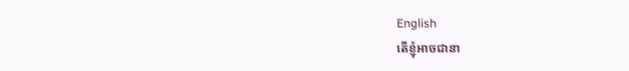English
តើខ្ញុំអាចជានា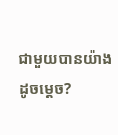ជាមួយបានយ៉ាងដូចម្តេច?